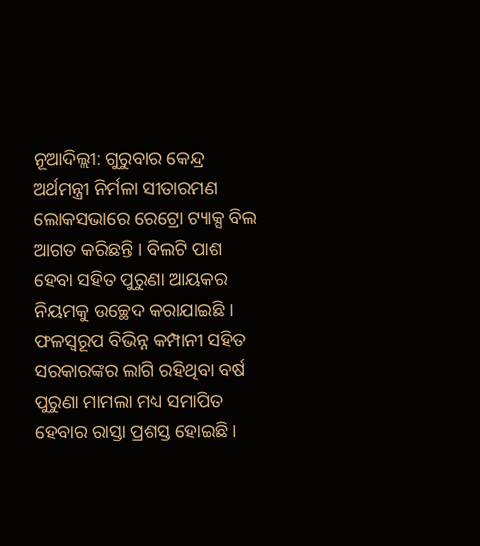ନୂଆଦିଲ୍ଲୀ: ଗୁରୁବାର କେନ୍ଦ୍ର ଅର୍ଥମନ୍ତ୍ରୀ ନିର୍ମଳା ସୀତାରମଣ ଲୋକସଭାରେ ରେଟ୍ରୋ ଟ୍ୟାକ୍ସ ବିଲ ଆଗତ କରିଛନ୍ତି । ବିଲଟି ପାଶ ହେବା ସହିତ ପୁରୁଣା ଆୟକର ନିୟମକୁ ଉଚ୍ଛେଦ କରାଯାଇଛି । ଫଳସ୍ୱରୂପ ବିଭିନ୍ନ କମ୍ପାନୀ ସହିତ ସରକାରଙ୍କର ଲାଗି ରହିଥିବା ବର୍ଷ ପୁରୁଣା ମାମଲା ମଧ୍ୟ ସମାପିତ ହେବାର ରାସ୍ତା ପ୍ରଶସ୍ତ ହୋଇଛି ।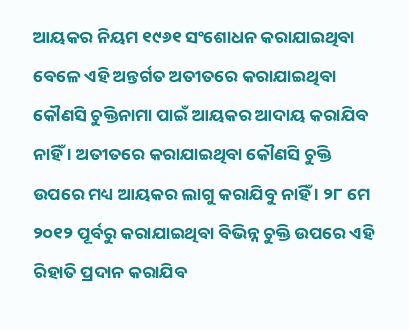ଆୟକର ନିୟମ ୧୯୬୧ ସଂଶୋଧନ କରାଯାଇଥିବା ବେଳେ ଏହି ଅନ୍ତର୍ଗତ ଅତୀତରେ କରାଯାଇଥିବା କୌଣସି ଚୁକ୍ତିନାମା ପାଇଁ ଆୟକର ଆଦାୟ କରାଯିବ ନାହିଁ । ଅତୀତରେ କରାଯାଇଥିବା କୌଣସି ଚୁକ୍ତି ଉପରେ ମଧ୍ୟ ଆୟକର ଲାଗୁ କରାଯିବୁ ନାହିଁ । ୨୮ ମେ ୨୦୧୨ ପୂର୍ବରୁ କରାଯାଇଥିବା ବିଭିନ୍ନ ଚୁକ୍ତି ଉପରେ ଏହି ରିହାତି ପ୍ରଦାନ କରାଯିବ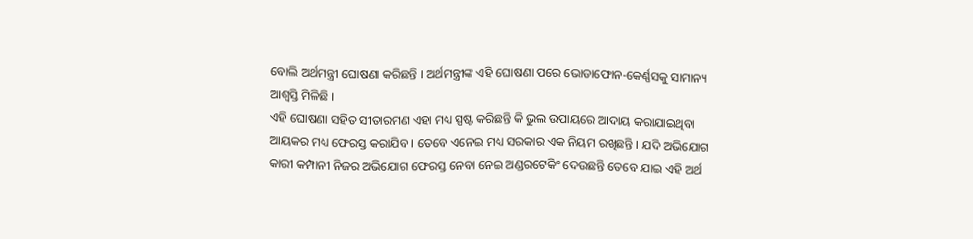ବୋଲି ଅର୍ଥମନ୍ତ୍ରୀ ଘୋଷଣା କରିଛନ୍ତି । ଅର୍ଥମନ୍ତ୍ରୀଙ୍କ ଏହି ଘୋଷଣା ପରେ ଭୋଡାଫୋନ-କେର୍ଣ୍ଣସକୁ ସାମାନ୍ୟ ଆଶ୍ୱସ୍ତି ମିଳିଛି ।
ଏହି ଘୋଷଣା ସହିତ ସୀତାରମଣ ଏହା ମଧ୍ୟ ସ୍ପଷ୍ଟ କରିଛନ୍ତି କି ଭୁଲ ଉପାୟରେ ଆଦାୟ କରାଯାଇଥିବା ଆୟକର ମଧ୍ୟ ଫେରସ୍ତ କରାଯିବ । ତେବେ ଏନେଇ ମଧ୍ୟ ସରକାର ଏକ ନିୟମ ରଖିଛନ୍ତି । ଯଦି ଅଭିଯୋଗ କାରୀ କମ୍ପାନୀ ନିଜର ଅଭିଯୋଗ ଫେରସ୍ତ ନେବା ନେଇ ଅଣ୍ଡରଟେକିଂ ଦେଉଛନ୍ତି ତେବେ ଯାଇ ଏହି ଅର୍ଥ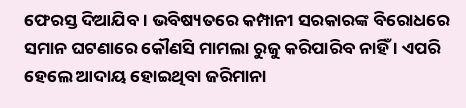ଫେରସ୍ତ ଦିଆଯିବ । ଭବିଷ୍ୟତରେ କମ୍ପାନୀ ସରକାରଙ୍କ ବିରୋଧରେ ସମାନ ଘଟଣାରେ କୌଣସି ମାମଲା ରୁଜୁ କରିପାରିବ ନାହିଁ । ଏପରି ହେଲେ ଆଦାୟ ହୋଇଥିବା ଜରିମାନା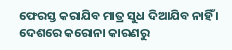ଫେରସ୍ତ କରାଯିବ ମାତ୍ର ସୁଧ ଦିଆଯିବ ନାହିଁ । ଦେଶରେ କରୋନା କାରଣରୁ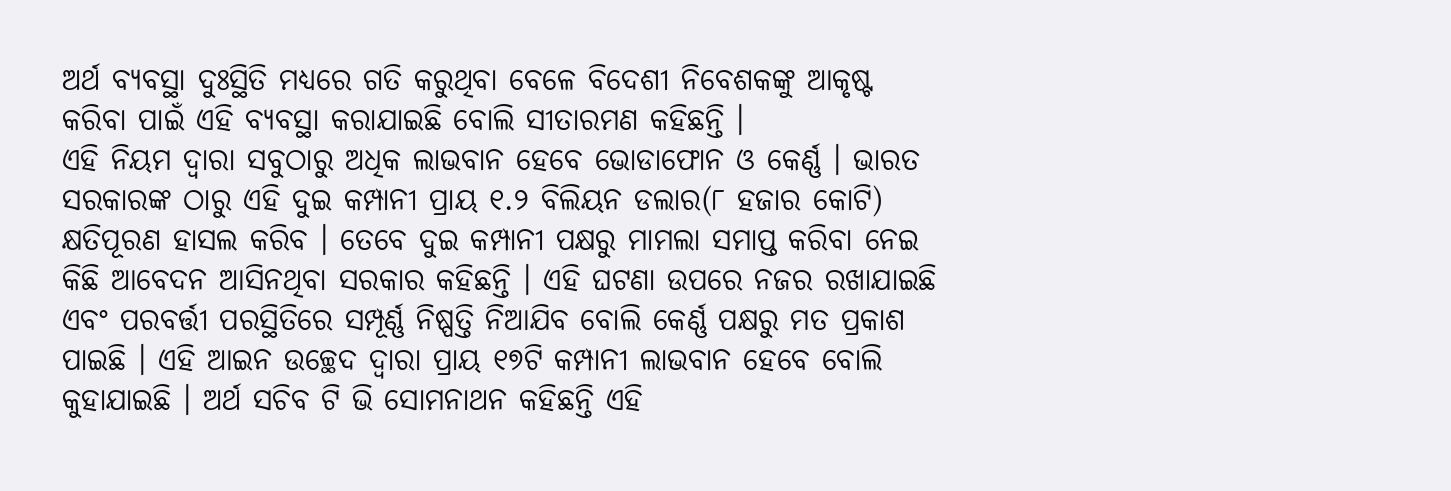ଅର୍ଥ ବ୍ୟବସ୍ଥା ଦୁଃସ୍ଥିତି ମଧ୍ୟରେ ଗତି କରୁଥିବା ବେଳେ ବିଦେଶୀ ନିବେଶକଙ୍କୁ ଆକୃଷ୍ଟ କରିବା ପାଇଁ ଏହି ବ୍ୟବସ୍ଥା କରାଯାଇଛି ବୋଲି ସୀତାରମଣ କହିଛନ୍ତି ।
ଏହି ନିୟମ ଦ୍ୱାରା ସବୁଠାରୁ ଅଧିକ ଲାଭବାନ ହେବେ ଭୋଡାଫୋନ ଓ କେର୍ଣ୍ଣ । ଭାରତ ସରକାରଙ୍କ ଠାରୁ ଏହି ଦୁଇ କମ୍ପାନୀ ପ୍ରାୟ ୧.୨ ବିଲିୟନ ଡଲାର(୮ ହଜାର କୋଟି) କ୍ଷତିପୂରଣ ହାସଲ କରିବ । ତେବେ ଦୁଇ କମ୍ପାନୀ ପକ୍ଷରୁ ମାମଲା ସମାପ୍ତ କରିବା ନେଇ କିଛି ଆବେଦନ ଆସିନଥିବା ସରକାର କହିଛନ୍ତି । ଏହି ଘଟଣା ଉପରେ ନଜର ରଖାଯାଇଛି ଏବଂ ପରବର୍ତ୍ତୀ ପରସ୍ଥିତିରେ ସମ୍ପୂର୍ଣ୍ଣ ନିଷ୍ପତ୍ତି ନିଆଯିବ ବୋଲି କେର୍ଣ୍ଣ ପକ୍ଷରୁ ମତ ପ୍ରକାଶ ପାଇଛି । ଏହି ଆଇନ ଉଚ୍ଛେଦ ଦ୍ୱାରା ପ୍ରାୟ ୧୭ଟି କମ୍ପାନୀ ଲାଭବାନ ହେବେ ବୋଲି କୁହାଯାଇଛି । ଅର୍ଥ ସଚିବ ଟି ଭି ସୋମନାଥନ କହିଛନ୍ତି ଏହି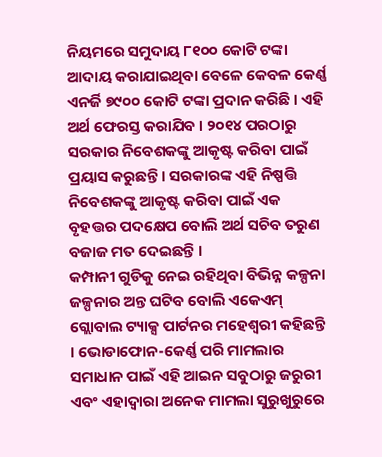ନିୟମରେ ସମୁଦାୟ ୮୧୦୦ କୋଟି ଟଙ୍କା ଆଦାୟ କରାଯାଇଥିବା ବେଳେ କେବଳ କେର୍ଣ୍ଣ ଏନର୍ଜି ୭୯୦୦ କୋଟି ଟଙ୍କା ପ୍ରଦାନ କରିଛି । ଏହି ଅର୍ଥ ଫେରସ୍ତ କରାଯିବ । ୨୦୧୪ ପରଠାରୁ ସରକାର ନିବେଶକଙ୍କୁ ଆକୃଷ୍ଟ କରିବା ପାଇଁ ପ୍ରୟାସ କରୁଛନ୍ତି । ସରକାରଙ୍କ ଏହି ନିଷ୍ପତ୍ତି ନିବେଶକଙ୍କୁ ଆକୃଷ୍ଟ କରିବା ପାଇଁ ଏକ ବୃହତ୍ତର ପଦକ୍ଷେପ ବୋଲି ଅର୍ଥ ସଚିବ ତରୁଣ ବଜାଜ ମତ ଦେଇଛନ୍ତି ।
କମ୍ପାନୀ ଗୁଡିକୁ ନେଇ ରହିଥିବା ବିଭିନ୍ନ କଳ୍ପନା ଜଳ୍ପନାର ଅନ୍ତ ଘଟିବ ବୋଲି ଏକେଏମ୍ ଗ୍ଲୋବାଲ ଟ୍ୟାକ୍ସ ପାର୍ଟନର ମହେଶ୍ୱରୀ କହିଛନ୍ତି । ଭୋଡାଫୋନ-କେର୍ଣ୍ଣ ପରି ମାମଲାର ସମାଧାନ ପାଇଁ ଏହି ଆଇନ ସବୁଠାରୁ ଜରୁରୀ ଏବଂ ଏହାଦ୍ୱାରା ଅନେକ ମାମଲା ସୁରୁଖୁରୁରେ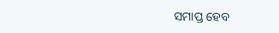ସମାପ୍ତ ହେବ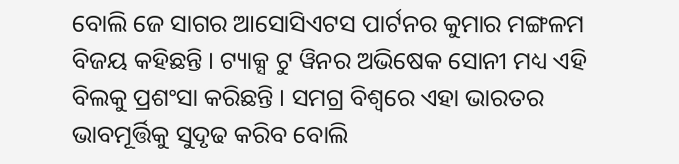ବୋଲି ଜେ ସାଗର ଆସୋସିଏଟସ ପାର୍ଟନର କୁମାର ମଙ୍ଗଳମ ବିଜୟ କହିଛନ୍ତି । ଟ୍ୟାକ୍ସ ଟୁ ୱିନର ଅଭିଷେକ ସୋନୀ ମଧ୍ୟ ଏହି ବିଲକୁ ପ୍ରଶଂସା କରିଛନ୍ତି । ସମଗ୍ର ବିଶ୍ୱରେ ଏହା ଭାରତର ଭାବମୂର୍ତ୍ତିକୁ ସୁଦୃଢ କରିବ ବୋଲି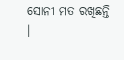ସୋନୀ ମତ ରଖିଛନ୍ତି ।